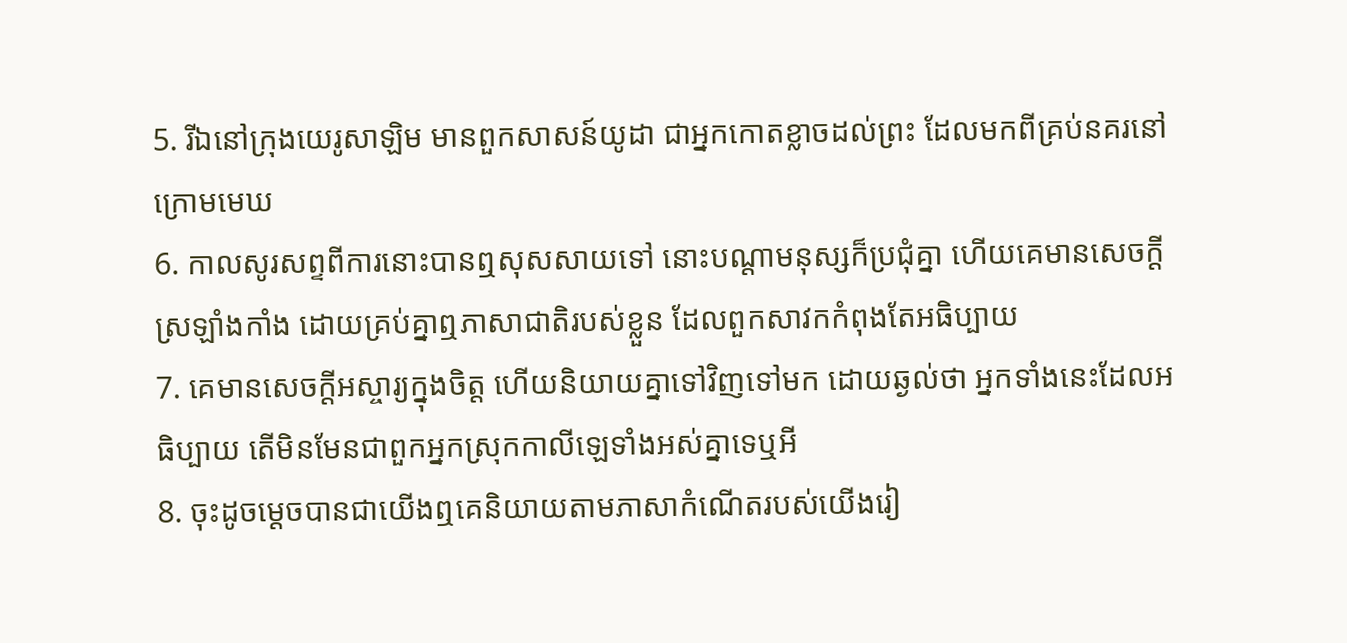5. រីឯនៅក្រុងយេរូសាឡិម មានពួកសាសន៍យូដា ជាអ្នកកោតខ្លាចដល់ព្រះ ដែលមកពីគ្រប់នគរនៅក្រោមមេឃ
6. កាលសូរសព្ទពីការនោះបានឮសុសសាយទៅ នោះបណ្តាមនុស្សក៏ប្រជុំគ្នា ហើយគេមានសេចក្ដីស្រឡាំងកាំង ដោយគ្រប់គ្នាឮភាសាជាតិរបស់ខ្លួន ដែលពួកសាវកកំពុងតែអធិប្បាយ
7. គេមានសេចក្ដីអស្ចារ្យក្នុងចិត្ត ហើយនិយាយគ្នាទៅវិញទៅមក ដោយឆ្ងល់ថា អ្នកទាំងនេះដែលអធិប្បាយ តើមិនមែនជាពួកអ្នកស្រុកកាលីឡេទាំងអស់គ្នាទេឬអី
8. ចុះដូចម្តេចបានជាយើងឮគេនិយាយតាមភាសាកំណើតរបស់យើងរៀ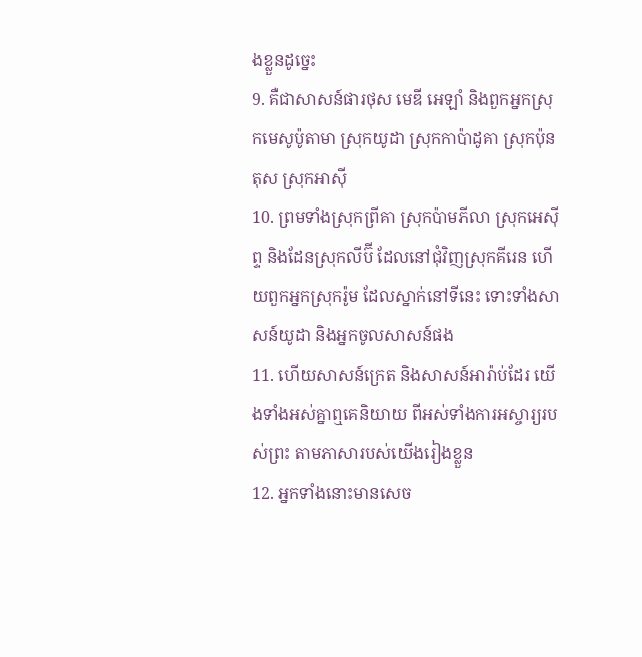ងខ្លួនដូច្នេះ
9. គឺជាសាសន៍ផារថុស មេឌី អេឡាំ និងពួកអ្នកស្រុកមេសូប៉ូតាមា ស្រុកយូដា ស្រុកកាប៉ាដូគា ស្រុកប៉ុនតុស ស្រុកអាស៊ី
10. ព្រមទាំងស្រុកព្រីគា ស្រុកប៉ាមភីលា ស្រុកអេស៊ីព្ទ និងដែនស្រុកលីប៊ី ដែលនៅជុំវិញស្រុកគីរេន ហើយពួកអ្នកស្រុករ៉ូម ដែលស្នាក់នៅទីនេះ ទោះទាំងសាសន៍យូដា និងអ្នកចូលសាសន៍ផង
11. ហើយសាសន៍ក្រេត និងសាសន៍អារ៉ាប់ដែរ យើងទាំងអស់គ្នាឮគេនិយាយ ពីអស់ទាំងការអស្ចារ្យរបស់ព្រះ តាមភាសារបស់យើងរៀងខ្លួន
12. អ្នកទាំងនោះមានសេច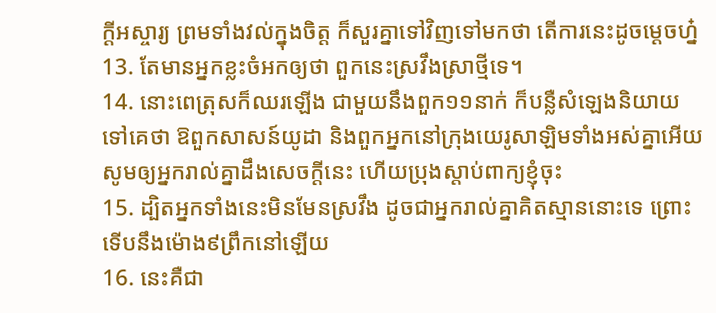ក្ដីអស្ចារ្យ ព្រមទាំងវល់ក្នុងចិត្ត ក៏សួរគ្នាទៅវិញទៅមកថា តើការនេះដូចម្តេចហ្ន៎
13. តែមានអ្នកខ្លះចំអកឲ្យថា ពួកនេះស្រវឹងស្រាថ្មីទេ។
14. នោះពេត្រុសក៏ឈរឡើង ជាមួយនឹងពួក១១នាក់ ក៏បន្លឺសំឡេងនិយាយទៅគេថា ឱពួកសាសន៍យូដា និងពួកអ្នកនៅក្រុងយេរូសាឡិមទាំងអស់គ្នាអើយ សូមឲ្យអ្នករាល់គ្នាដឹងសេចក្ដីនេះ ហើយប្រុងស្តាប់ពាក្យខ្ញុំចុះ
15. ដ្បិតអ្នកទាំងនេះមិនមែនស្រវឹង ដូចជាអ្នករាល់គ្នាគិតស្មាននោះទេ ព្រោះទើបនឹងម៉ោង៩ព្រឹកនៅឡើយ
16. នេះគឺជា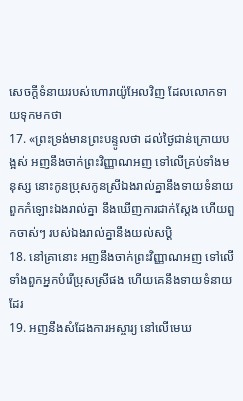សេចក្ដីទំនាយរបស់ហោរាយ៉ូអែលវិញ ដែលលោកទាយទុកមកថា
17. «ព្រះទ្រង់មានព្រះបន្ទូលថា ដល់ថ្ងៃជាន់ក្រោយបង្អស់ អញនឹងចាក់ព្រះវិញ្ញាណអញ ទៅលើគ្រប់ទាំងមនុស្ស នោះកូនប្រុសកូនស្រីឯងរាល់គ្នានឹងទាយទំនាយ ពួកកំឡោះឯងរាល់គ្នា នឹងឃើញការជាក់ស្តែង ហើយពួកចាស់ៗ របស់ឯងរាល់គ្នានឹងយល់សប្តិ
18. នៅគ្រានោះ អញនឹងចាក់ព្រះវិញ្ញាណអញ ទៅលើទាំងពួកអ្នកបំរើប្រុសស្រីផង ហើយគេនឹងទាយទំនាយដែរ
19. អញនឹងសំដែងការអស្ចារ្យ នៅលើមេឃ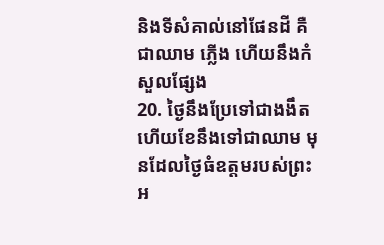និងទីសំគាល់នៅផែនដី គឺជាឈាម ភ្លើង ហើយនឹងកំសួលផ្សែង
20. ថ្ងៃនឹងប្រែទៅជាងងឹត ហើយខែនឹងទៅជាឈាម មុនដែលថ្ងៃធំឧត្តមរបស់ព្រះអ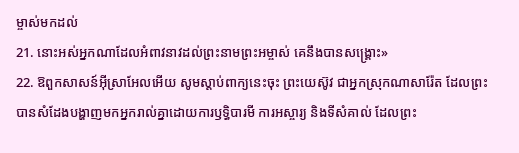ម្ចាស់មកដល់
21. នោះអស់អ្នកណាដែលអំពាវនាវដល់ព្រះនាមព្រះអម្ចាស់ គេនឹងបានសង្គ្រោះ»
22. ឱពួកសាសន៍អ៊ីស្រាអែលអើយ សូមស្តាប់ពាក្យនេះចុះ ព្រះយេស៊ូវ ជាអ្នកស្រុកណាសារ៉ែត ដែលព្រះបានសំដែងបង្ហាញមកអ្នករាល់គ្នាដោយការឫទ្ធិបារមី ការអស្ចារ្យ និងទីសំគាល់ ដែលព្រះ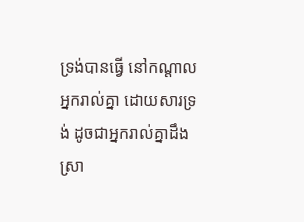ទ្រង់បានធ្វើ នៅកណ្តាលអ្នករាល់គ្នា ដោយសារទ្រង់ ដូចជាអ្នករាល់គ្នាដឹងស្រា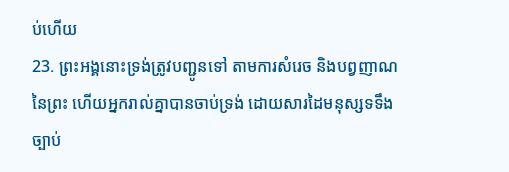ប់ហើយ
23. ព្រះអង្គនោះទ្រង់ត្រូវបញ្ជូនទៅ តាមការសំរេច និងបព្វញាណនៃព្រះ ហើយអ្នករាល់គ្នាបានចាប់ទ្រង់ ដោយសារដៃមនុស្សទទឹងច្បាប់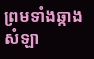ព្រមទាំងឆ្កាងសំឡា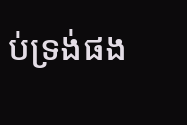ប់ទ្រង់ផង